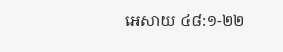អេសាយ ៤៨:១-២២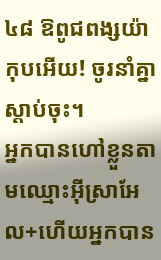៤៨ ឱពូជពង្សយ៉ាកុបអើយ! ចូរនាំគ្នាស្ដាប់ចុះ។
អ្នកបានហៅខ្លួនតាមឈ្មោះអ៊ីស្រាអែល+ហើយអ្នកបាន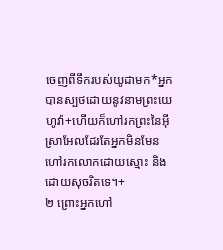ចេញពីទឹករបស់យូដាមក*អ្នកបានស្បថដោយនូវនាមព្រះយេហូវ៉ា+ហើយក៏ហៅរកព្រះនៃអ៊ីស្រាអែលដែរតែអ្នកមិនមែនហៅរកលោកដោយស្មោះ និងដោយសុចរិតទេ។+
២ ព្រោះអ្នកហៅ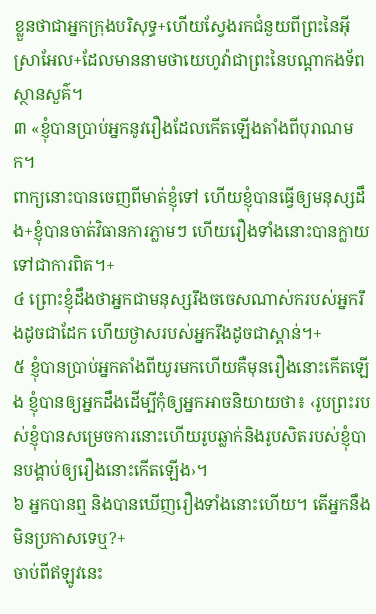ខ្លួនថាជាអ្នកក្រុងបរិសុទ្ធ+ហើយស្វែងរកជំនួយពីព្រះនៃអ៊ីស្រាអែល+ដែលមាននាមថាយេហូវ៉ាជាព្រះនៃបណ្ដាកងទ័ពស្ថានសួគ៌។
៣ «ខ្ញុំបានប្រាប់អ្នកនូវរឿងដែលកើតឡើងតាំងពីបុរាណមក។
ពាក្យនោះបានចេញពីមាត់ខ្ញុំទៅ ហើយខ្ញុំបានធ្វើឲ្យមនុស្សដឹង+ខ្ញុំបានចាត់វិធានការភ្លាមៗ ហើយរឿងទាំងនោះបានក្លាយទៅជាការពិត។+
៤ ព្រោះខ្ញុំដឹងថាអ្នកជាមនុស្សរឹងចចេសណាស់ករបស់អ្នករឹងដូចជាដែក ហើយថ្ងាសរបស់អ្នករឹងដូចជាស្ពាន់។+
៥ ខ្ញុំបានប្រាប់អ្នកតាំងពីយូរមកហើយគឺមុនរឿងនោះកើតឡើង ខ្ញុំបានឲ្យអ្នកដឹងដើម្បីកុំឲ្យអ្នកអាចនិយាយថា៖ ‹រូបព្រះរបស់ខ្ញុំបានសម្រេចការនោះហើយរូបឆ្លាក់និងរូបសិតរបស់ខ្ញុំបានបង្គាប់ឲ្យរឿងនោះកើតឡើង›។
៦ អ្នកបានឮ និងបានឃើញរឿងទាំងនោះហើយ។ តើអ្នកនឹងមិនប្រកាសទេឬ?+
ចាប់ពីឥឡូវនេះ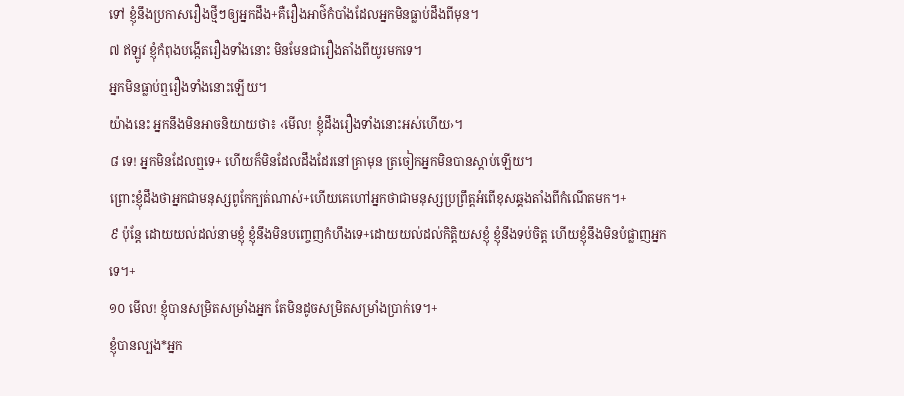ទៅ ខ្ញុំនឹងប្រកាសរឿងថ្មីៗឲ្យអ្នកដឹង+គឺរឿងអាថ៌កំបាំងដែលអ្នកមិនធ្លាប់ដឹងពីមុន។
៧ ឥឡូវ ខ្ញុំកំពុងបង្កើតរឿងទាំងនោះ មិនមែនជារឿងតាំងពីយូរមកទេ។
អ្នកមិនធ្លាប់ឮរឿងទាំងនោះឡើយ។
យ៉ាងនេះ អ្នកនឹងមិនអាចនិយាយថា៖ ‹មើល! ខ្ញុំដឹងរឿងទាំងនោះអស់ហើយ›។
៨ ទេ! អ្នកមិនដែលឮទេ+ ហើយក៏មិនដែលដឹងដែរនៅគ្រាមុន ត្រចៀកអ្នកមិនបានស្ដាប់ឡើយ។
ព្រោះខ្ញុំដឹងថាអ្នកជាមនុស្សពូកែក្បត់ណាស់+ហើយគេហៅអ្នកថាជាមនុស្សប្រព្រឹត្តអំពើខុសឆ្គងតាំងពីកំណើតមក។+
៩ ប៉ុន្តែ ដោយយល់ដល់នាមខ្ញុំ ខ្ញុំនឹងមិនបញ្ចេញកំហឹងទេ+ដោយយល់ដល់កិត្តិយសខ្ញុំ ខ្ញុំនឹងទប់ចិត្ត ហើយខ្ញុំនឹងមិនបំផ្លាញអ្នកទេ។+
១០ មើល! ខ្ញុំបានសម្រិតសម្រាំងអ្នក តែមិនដូចសម្រិតសម្រាំងប្រាក់ទេ។+
ខ្ញុំបានល្បង*អ្នក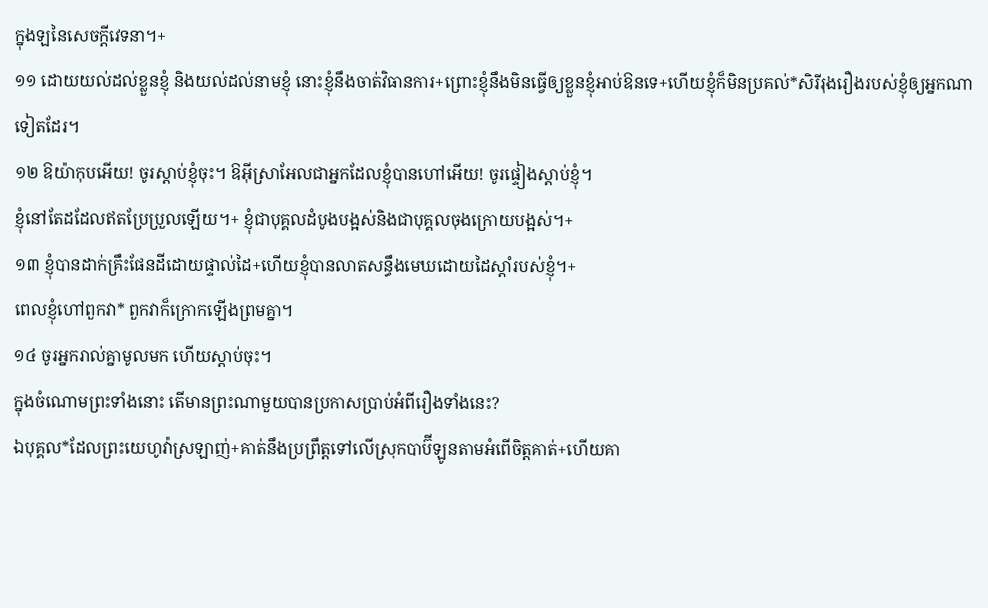ក្នុងឡនៃសេចក្ដីវេទនា។+
១១ ដោយយល់ដល់ខ្លួនខ្ញុំ និងយល់ដល់នាមខ្ញុំ នោះខ្ញុំនឹងចាត់វិធានការ+ព្រោះខ្ញុំនឹងមិនធ្វើឲ្យខ្លួនខ្ញុំអាប់ឱនទេ+ហើយខ្ញុំក៏មិនប្រគល់*សិរីរុងរឿងរបស់ខ្ញុំឲ្យអ្នកណាទៀតដែរ។
១២ ឱយ៉ាកុបអើយ! ចូរស្ដាប់ខ្ញុំចុះ។ ឱអ៊ីស្រាអែលជាអ្នកដែលខ្ញុំបានហៅអើយ! ចូរផ្ទៀងស្ដាប់ខ្ញុំ។
ខ្ញុំនៅតែដដែលឥតប្រែប្រួលឡើយ។+ ខ្ញុំជាបុគ្គលដំបូងបង្អស់និងជាបុគ្គលចុងក្រោយបង្អស់។+
១៣ ខ្ញុំបានដាក់គ្រឹះផែនដីដោយផ្ទាល់ដៃ+ហើយខ្ញុំបានលាតសន្ធឹងមេឃដោយដៃស្ដាំរបស់ខ្ញុំ។+
ពេលខ្ញុំហៅពួកវា* ពួកវាក៏ក្រោកឡើងព្រមគ្នា។
១៤ ចូរអ្នករាល់គ្នាមូលមក ហើយស្ដាប់ចុះ។
ក្នុងចំណោមព្រះទាំងនោះ តើមានព្រះណាមួយបានប្រកាសប្រាប់អំពីរឿងទាំងនេះ?
ឯបុគ្គល*ដែលព្រះយេហូវ៉ាស្រឡាញ់+គាត់នឹងប្រព្រឹត្តទៅលើស្រុកបាប៊ីឡូនតាមអំពើចិត្តគាត់+ហើយគា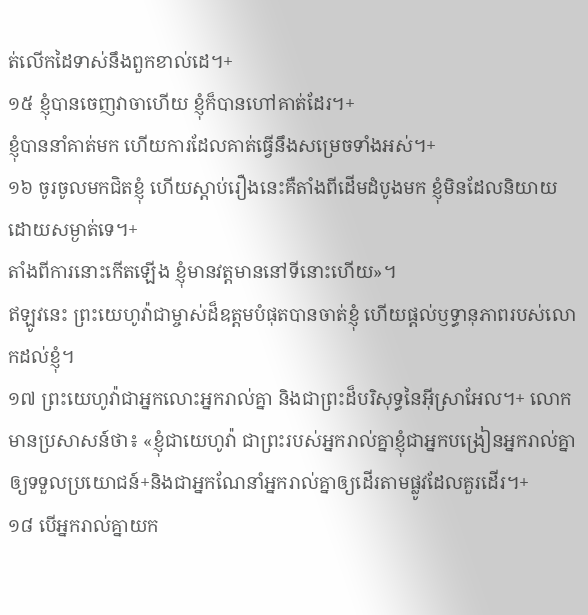ត់លើកដៃទាស់នឹងពួកខាល់ដេ។+
១៥ ខ្ញុំបានចេញវាចាហើយ ខ្ញុំក៏បានហៅគាត់ដែរ។+
ខ្ញុំបាននាំគាត់មក ហើយការដែលគាត់ធ្វើនឹងសម្រេចទាំងអស់។+
១៦ ចូរចូលមកជិតខ្ញុំ ហើយស្ដាប់រឿងនេះគឺតាំងពីដើមដំបូងមក ខ្ញុំមិនដែលនិយាយដោយសម្ងាត់ទេ។+
តាំងពីការនោះកើតឡើង ខ្ញុំមានវត្តមាននៅទីនោះហើយ»។
ឥឡូវនេះ ព្រះយេហូវ៉ាជាម្ចាស់ដ៏ឧត្ដមបំផុតបានចាត់ខ្ញុំ ហើយផ្ដល់ឫទ្ធានុភាពរបស់លោកដល់ខ្ញុំ។
១៧ ព្រះយេហូវ៉ាជាអ្នកលោះអ្នករាល់គ្នា និងជាព្រះដ៏បរិសុទ្ធនៃអ៊ីស្រាអែល។+ លោកមានប្រសាសន៍ថា៖ «ខ្ញុំជាយេហូវ៉ា ជាព្រះរបស់អ្នករាល់គ្នាខ្ញុំជាអ្នកបង្រៀនអ្នករាល់គ្នាឲ្យទទួលប្រយោជន៍+និងជាអ្នកណែនាំអ្នករាល់គ្នាឲ្យដើរតាមផ្លូវដែលគួរដើរ។+
១៨ បើអ្នករាល់គ្នាយក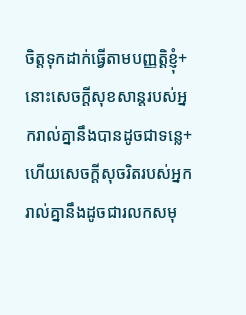ចិត្តទុកដាក់ធ្វើតាមបញ្ញត្តិខ្ញុំ+នោះសេចក្ដីសុខសាន្តរបស់អ្នករាល់គ្នានឹងបានដូចជាទន្លេ+ហើយសេចក្ដីសុចរិតរបស់អ្នករាល់គ្នានឹងដូចជារលកសមុ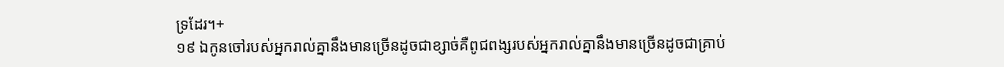ទ្រដែរ។+
១៩ ឯកូនចៅរបស់អ្នករាល់គ្នានឹងមានច្រើនដូចជាខ្សាច់គឺពូជពង្សរបស់អ្នករាល់គ្នានឹងមានច្រើនដូចជាគ្រាប់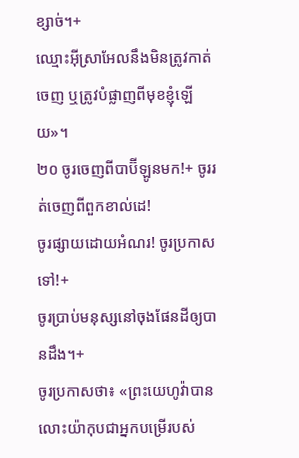ខ្សាច់។+
ឈ្មោះអ៊ីស្រាអែលនឹងមិនត្រូវកាត់ចេញ ឬត្រូវបំផ្លាញពីមុខខ្ញុំឡើយ»។
២០ ចូរចេញពីបាប៊ីឡូនមក!+ ចូររត់ចេញពីពួកខាល់ដេ!
ចូរផ្សាយដោយអំណរ! ចូរប្រកាសទៅ!+
ចូរប្រាប់មនុស្សនៅចុងផែនដីឲ្យបានដឹង។+
ចូរប្រកាសថា៖ «ព្រះយេហូវ៉ាបានលោះយ៉ាកុបជាអ្នកបម្រើរបស់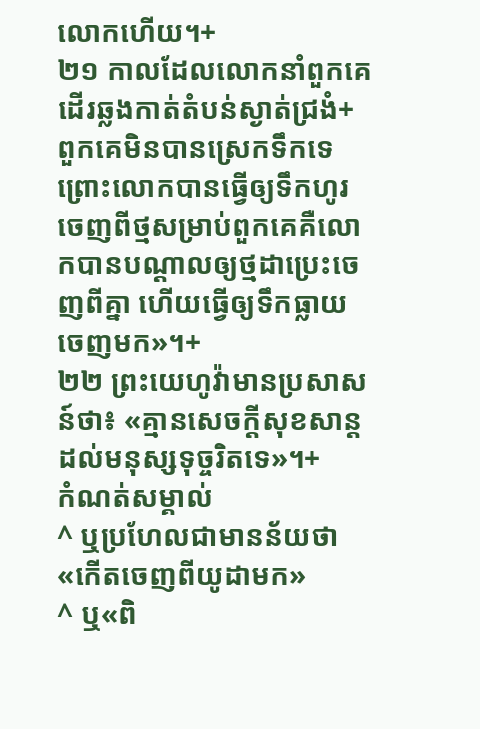លោកហើយ។+
២១ កាលដែលលោកនាំពួកគេដើរឆ្លងកាត់តំបន់ស្ងាត់ជ្រងំ+ ពួកគេមិនបានស្រេកទឹកទេ ព្រោះលោកបានធ្វើឲ្យទឹកហូរចេញពីថ្មសម្រាប់ពួកគេគឺលោកបានបណ្ដាលឲ្យថ្មដាប្រេះចេញពីគ្នា ហើយធ្វើឲ្យទឹកធ្លាយចេញមក»។+
២២ ព្រះយេហូវ៉ាមានប្រសាសន៍ថា៖ «គ្មានសេចក្ដីសុខសាន្តដល់មនុស្សទុច្ចរិតទេ»។+
កំណត់សម្គាល់
^ ឬប្រហែលជាមានន័យថា«កើតចេញពីយូដាមក»
^ ឬ«ពិ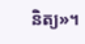និត្យ»។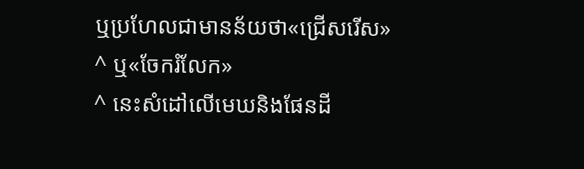ឬប្រហែលជាមានន័យថា«ជ្រើសរើស»
^ ឬ«ចែករំលែក»
^ នេះសំដៅលើមេឃនិងផែនដី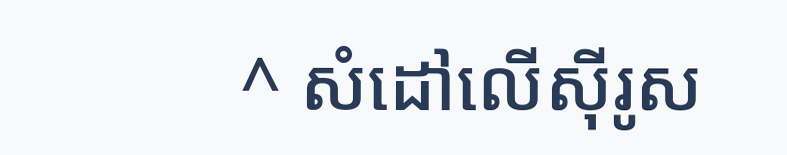^ សំដៅលើស៊ីរូស